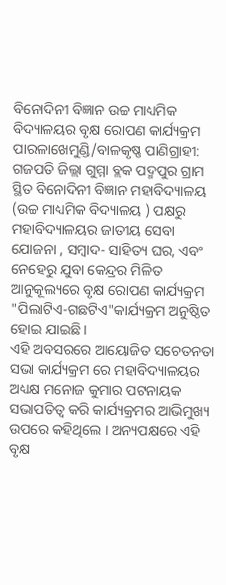ବିନୋଦିନୀ ବିଜ୍ଞାନ ଉଚ୍ଚ ମାଧ୍ୟମିକ ବିଦ୍ୟାଳୟର ବୃକ୍ଷ ରୋପଣ କାର୍ଯ୍ୟକ୍ରମ
ପାରଳାଖେମୁଣ୍ଡି/ବାଳକୃଷ୍ଣ ପାଣିଗ୍ରାହୀ: ଗଜପତି ଜିଲ୍ଲା ଗୁମ୍ମା ବ୍ଲକ ପଦ୍ମପୁର ଗ୍ରାମ ସ୍ଥିତ ବିନୋଦିନୀ ବିଜ୍ଞାନ ମହାବିଦ୍ୟାଳୟ (ଉଚ୍ଚ ମାଧ୍ୟମିକ ବିଦ୍ୟାଳୟ ) ପକ୍ଷରୁ ମହାବିଦ୍ୟାଳୟର ଜାତୀୟ ସେବା ଯୋଜନା , ସମ୍ବାଦ- ସାହିତ୍ୟ ଘର, ଏବଂ ନେହେରୁ ଯୁବା କେନ୍ଦ୍ରର ମିଳିତ ଆନୁକୂଲ୍ୟରେ ବୃକ୍ଷ ରୋପଣ କାର୍ଯ୍ୟକ୍ରମ "ପିଲାଟିଏ-ଗଛଟିଏ"କାର୍ଯ୍ୟକ୍ରମ ଅନୁଷ୍ଠିତ ହୋଇ ଯାଇଛି ।
ଏହି ଅବସରରେ ଆୟୋଜିତ ସଚେତନତା ସଭା କାର୍ଯ୍ୟକ୍ରମ ରେ ମହାବିଦ୍ୟାଳୟର ଅଧ୍ୟକ୍ଷ ମନୋଜ କୁମାର ପଟନାୟକ ସଭାପତିତ୍ବ କରି କାର୍ଯ୍ୟକ୍ରମର ଆଭିମୁଖ୍ୟ ଉପରେ କହିଥିଲେ । ଅନ୍ୟପକ୍ଷରେ ଏହି ବୃକ୍ଷ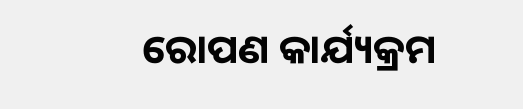ରୋପଣ କାର୍ଯ୍ୟକ୍ରମ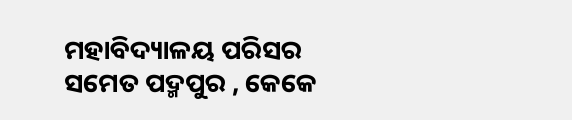ମହାବିଦ୍ୟାଳୟ ପରିସର ସମେତ ପଦ୍ମପୁର , କେକେ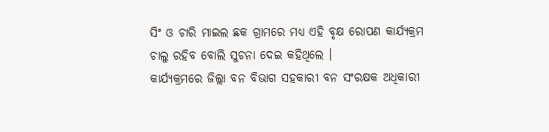ସିଂ ଓ ଚାରି ମାଇଲ ଛକ ଗ୍ରାମରେ ମଧ୍ୟ ଏହି ବୃକ୍ଷ ରୋପଣ କାର୍ଯ୍ୟକ୍ରମ ଚାଲୁ ରହିବ ବୋଲି ସୁଚନା ଦେଇ କହିଥିଲେ ।
କାର୍ଯ୍ୟକ୍ରମରେ ଜିଲ୍ଲା ବନ ବିଭାଗ ସହକାରୀ ବନ ସଂରକ୍ଷକ ଅଧିକାରୀ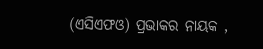(ଏସିଏଫଓ) ପ୍ରଭାକର ନାୟକ ,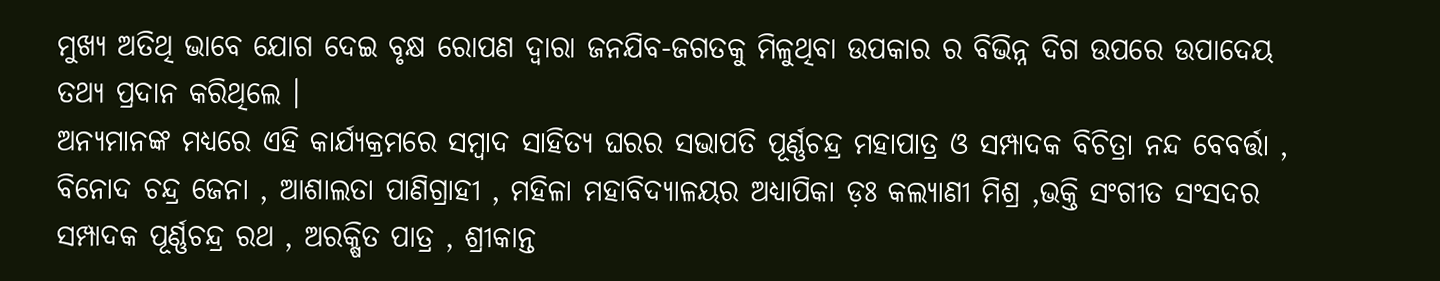ମୁଖ୍ୟ ଅତିଥି ଭାବେ ଯୋଗ ଦେଇ ବୃକ୍ଷ ରୋପଣ ଦ୍ବାରା ଜନଯିବ-ଜଗତକୁ ମିଳୁଥିବା ଉପକାର ର ବିଭିନ୍ନ ଦିଗ ଉପରେ ଉପାଦେୟ ତଥ୍ୟ ପ୍ରଦାନ କରିଥିଲେ ।
ଅନ୍ୟମାନଙ୍କ ମଧ୍ୟରେ ଏହି କାର୍ଯ୍ୟକ୍ରମରେ ସମ୍ବାଦ ସାହିତ୍ୟ ଘରର ସଭାପତି ପୂର୍ଣ୍ଣଚନ୍ଦ୍ର ମହାପାତ୍ର ଓ ସମ୍ପାଦକ ବିଚିତ୍ରା ନନ୍ଦ ବେବର୍ତ୍ତା , ବିନୋଦ ଚନ୍ଦ୍ର ଜେନା , ଆଶାଲତା ପାଣିଗ୍ରାହୀ , ମହିଳା ମହାବିଦ୍ୟାଳୟର ଅଧ୍ୟାପିକା ଡ଼ଃ କଲ୍ୟାଣୀ ମିଶ୍ର ,ଭକ୍ତି ସଂଗୀତ ସଂସଦର ସମ୍ପାଦକ ପୂର୍ଣ୍ଣଚନ୍ଦ୍ର ରଥ , ଅରକ୍ଷିତ ପାତ୍ର , ଶ୍ରୀକାନ୍ତ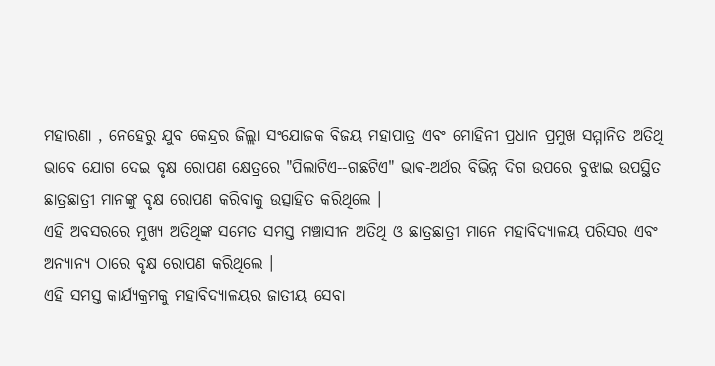ମହାରଣା , ନେହେରୁ ଯୁବ କେନ୍ଦ୍ରର ଜିଲ୍ଲା ସଂଯୋଜକ ବିଜୟ ମହାପାତ୍ର ଏବଂ ମୋହିନୀ ପ୍ରଧାନ ପ୍ରମୁଖ ସମ୍ମାନିତ ଅତିଥି ଭାବେ ଯୋଗ ଦେଇ ବୃକ୍ଷ ରୋପଣ କ୍ଷେତ୍ରରେ "ପିଲାଟିଏ--ଗଛଟିଏ" ଭାଵ-ଅର୍ଥର ବିଭିନ୍ନ ଦିଗ ଉପରେ ବୁଝାଇ ଉପସ୍ଥିତ ଛାତ୍ରଛାତ୍ରୀ ମାନଙ୍କୁ ବୃକ୍ଷ ରୋପଣ କରିବାକୁ ଉତ୍ସାହିତ କରିଥିଲେ ।
ଏହି ଅବସରରେ ମୁଖ୍ୟ ଅତିଥିଙ୍କ ସମେତ ସମସ୍ତ ମଞ୍ଚାସୀନ ଅତିଥି ଓ ଛାତ୍ରଛାତ୍ରୀ ମାନେ ମହାବିଦ୍ୟାଳୟ ପରିସର ଏବଂ ଅନ୍ୟାନ୍ୟ ଠାରେ ବୃକ୍ଷ ରୋପଣ କରିଥିଲେ ।
ଏହି ସମସ୍ତ କାର୍ଯ୍ୟକ୍ରମକୁ ମହାବିଦ୍ୟାଳୟର ଜାତୀୟ ସେବା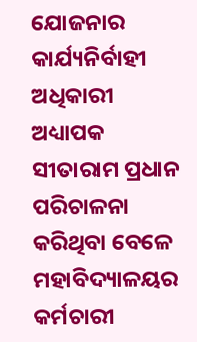ଯୋଜନାର କାର୍ଯ୍ୟନିର୍ବାହୀ ଅଧିକାରୀ ଅଧ୍ୟାପକ ସୀତାରାମ ପ୍ରଧାନ ପରିଚାଳନା କରିଥିବା ବେଳେ ମହାବିଦ୍ୟାଳୟର କର୍ମଚାରୀ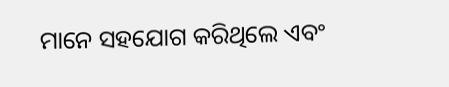ମାନେ ସହଯୋଗ କରିଥିଲେ ଏବଂ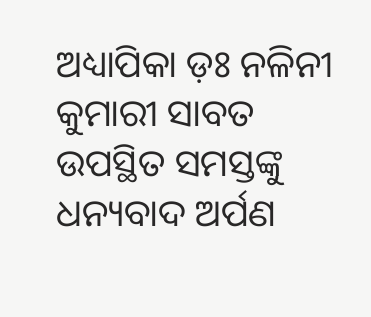ଅଧ୍ୟାପିକା ଡ଼ଃ ନଳିନୀ କୁମାରୀ ସାବତ ଉପସ୍ଥିତ ସମସ୍ତଙ୍କୁ ଧନ୍ୟବାଦ ଅର୍ପଣ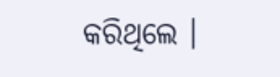କରିଥିଲେ ।